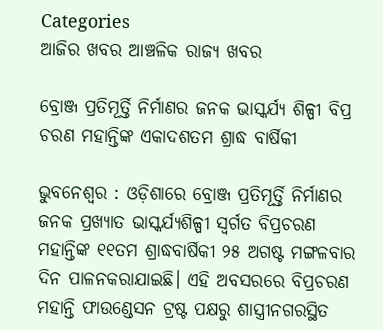Categories
ଆଜିର ଖବର ଆଞ୍ଚଳିକ ରାଜ୍ୟ ଖବର

ବ୍ରୋଞ୍ଜ ପ୍ରତିମୂର୍ତ୍ତି ନିର୍ମାଣର ଜନକ ଭାସ୍କର୍ଯ୍ୟ ଶିଳ୍ପୀ ବିପ୍ର ଚରଣ ମହାନ୍ତିଙ୍କ ଏକାଦଶତମ ଶ୍ରାଦ୍ଧ ବାର୍ଷିକୀ

ଭୁବନେଶ୍ୱର : ଓଡ଼ିଶାରେ ବ୍ରୋଞ୍ଜ ପ୍ରତିମୂର୍ତ୍ତି ନିର୍ମାଣର ଜନକ ପ୍ରଖ୍ୟାତ ଭାସ୍କର୍ଯ୍ୟଶିଳ୍ପୀ ସ୍ୱର୍ଗତ ବିପ୍ରଚରଣ ମହାନ୍ତିଙ୍କ ୧୧ତମ ଶ୍ରାଦ୍ଧବାର୍ଷିକୀ ୨୫ ଅଗଷ୍ଟ ମଙ୍ଗଳବାର ଦିନ ପାଳନକରାଯାଇଛି। ଏହି ଅବସରରେ ବିପ୍ରଚରଣ ମହାନ୍ତି ଫାଉଣ୍ଡେସନ ଟ୍ରଷ୍ଟ ପକ୍ଷରୁ ଶାସ୍ତ୍ରୀନଗରସ୍ଥିତ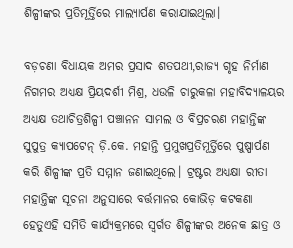ଶିଳ୍ପୀଙ୍କର ପ୍ରତିମୂର୍ତ୍ତିରେ ମାଲ୍ୟାର୍ପଣ କରାଯାଇଥିଲା।

ବଡ଼ଚଣା ବିଧାୟକ ଅମର ପ୍ରସାଦ ଶତପଥୀ,ରାଜ୍ୟ ଗୃହ ନିର୍ମାଣ ନିଗମର ଅଧ୍ୟକ୍ଷ ପ୍ରିୟଦର୍ଶୀ ମିଶ୍ର, ଧଉଳି ଚାରୁକଳା ମହାବିଦ୍ୟାଳୟର ଅଧ୍ୟକ୍ଷ ତଥାଚିତ୍ରଶିଳ୍ପୀ ପଞ୍ଚାନନ ସାମଲ ଓ ବିପ୍ରଚରଣ ମହାନ୍ତିଙ୍କ ସୁପୁତ୍ର କ୍ୟାପଟେନ୍ ଡ଼ି.କେ. ମହାନ୍ତି ପ୍ରମୁଖପ୍ରତିମୂର୍ତ୍ତିରେ ପୁଷ୍ପାର୍ପଣ କରି ଶିଳ୍ପୀଙ୍କ ପ୍ରତି ସମ୍ମାନ ଜଣାଇଥିଲେ। ଟ୍ରଷ୍ଟର ଅଧ୍ୟକ୍ଷା ରୀତା ମହାନ୍ତିଙ୍କ ସୂଚନା ଅନୁସାରେ ବର୍ତ୍ତମାନର କୋଭିଡ଼ କଟକଣା ହେତୁଏହି ସମିତି କାର୍ଯ୍ୟକ୍ରମରେ ସ୍ୱର୍ଗତ ଶିଳ୍ପୀଙ୍କର ଅନେକ ଛାତ୍ର ଓ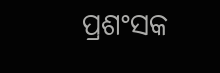ପ୍ରଶଂସକ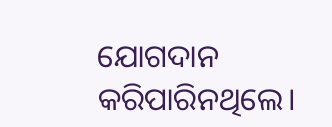ଯୋଗଦାନ କରିପାରିନଥିଲେ।